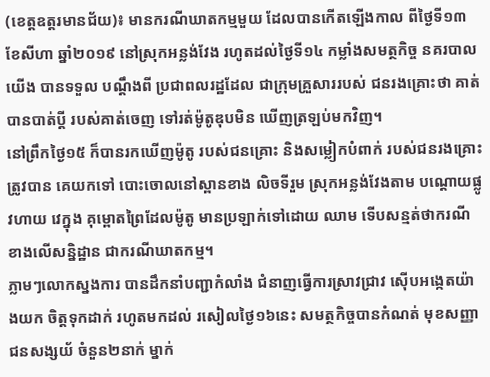(ខេត្តឧត្ដរមានជ័យ)៖ មានករណីឃាតកម្មមួយ ដែលបានកើតឡើងកាល ពីថ្ងៃទី១៣ ខែសីហា ឆ្នាំ២០១៩ នៅស្រុកអន្លង់វែង រហូតដល់ថ្ងៃទី១៤ កម្លាំងសមត្ថកិច្ច នគរបាលយើង បានទទួល បណ្តឹងពី ប្រជាពលរដ្ឋដែល ជាក្រុមគ្រួសាររបស់ ជនរងគ្រោះថា គាត់បានបាត់ប្តី របស់គាត់ចេញ ទៅរត់ម៉ូតូឌុបមិន ឃើញត្រឡប់មកវិញ។
នៅព្រឹកថ្ងៃ១៥ ក៏បានរកឃើញម៉ូតូ របស់ជនគ្រោះ និងសម្លៀកបំពាក់ របស់ជនរងគ្រោះ ត្រូវបាន គេយកទៅ បោះចោលនៅស្ពានខាង លិចទីរួម ស្រុកអន្លង់វែងតាម បណ្តោយផ្លូវហាយ វេក្នុង គុម្ពោតព្រៃដែលម៉ូតូ មានប្រឡាក់ទៅដោយ ឈាម ទើបសន្មត់ថាករណី ខាងលើសន្និដ្ឋាន ជាករណីឃាតកម្ម។
ភ្លាមៗលោកស្នងការ បានដឹកនាំបញ្ជាកំលាំង ជំនាញធ្វើការស្រាវជ្រាវ ស៊ើបអង្កេតយ៉ាងយក ចិត្តទុកដាក់ រហូតមកដល់ រសៀលថ្ងៃ១៦នេះ សមត្ថកិច្ចបានកំណត់ មុខសញ្ញាជនសង្សយ័ ចំនួន២នាក់ ម្នាក់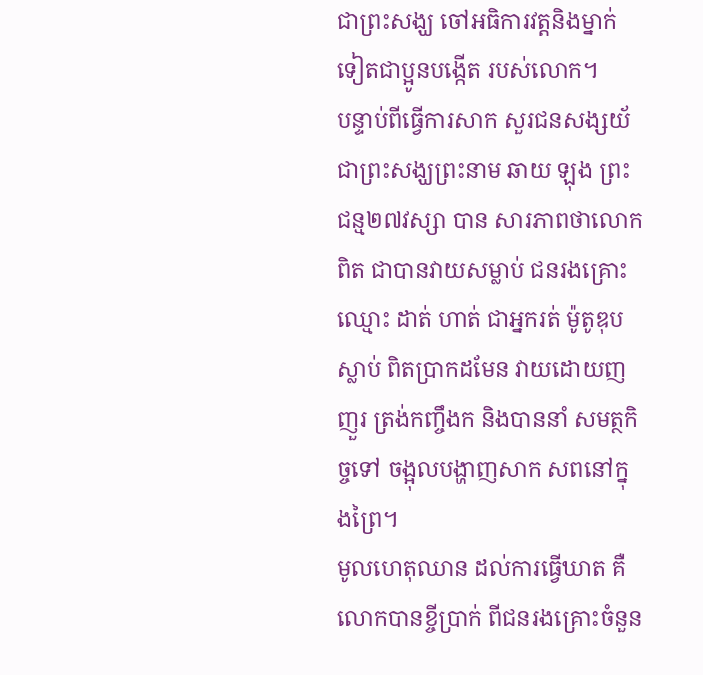ជាព្រះសង្ឃ ចៅអធិការវត្តនិងម្នាក់ ទៀតជាប្អូនបង្កើត របស់លោក។
បន្ទាប់ពីធ្វើការសាក សួរជនសង្សយ័ ជាព្រះសង្ឃព្រះនាម ឆាយ ឡុង ព្រះជន្ម២៧វស្សា បាន សារភាពថាលោកពិត ជាបានវាយសម្លាប់ ជនរងគ្រោះឈ្មោះ ដាត់ ហាត់ ជាអ្នករត់ ម៉ូតូឌុបស្លាប់ ពិតប្រាកដមែន វាយដោយញញួរ ត្រង់កញ្ចឹងក និងបាននាំ សមត្ថកិច្ចទៅ ចង្អុលបង្ហាញសាក សពនៅក្នុងព្រៃ។
មូលហេតុឈាន ដល់ការធ្វើឃាត គឺលោកបានខ្ចីប្រាក់ ពីជនរងគ្រោះចំនួន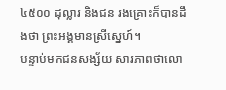៤៥០០ ដុល្លារ និងជន រងគ្រោះក៏បានដឹងថា ព្រះអង្គមានស្រីស្នេហ៍។
បន្ទាប់មកជនសង្ស័យ សារភាពថាលោ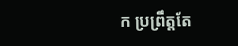ក ប្រព្រឹត្តតែ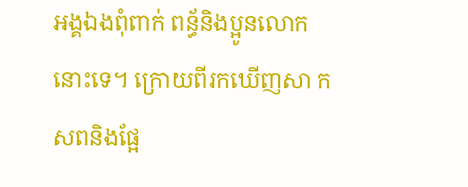អង្គឯងពុំពាក់ ពន្ធ័និងប្អូនលោកនោះទេ។ ក្រោយពីរកឃើញសា កសពនិងផ្អែ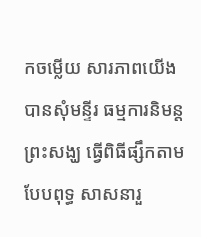កចម្លើយ សារភាពយើងបានសុំមន្ទីរ ធម្មការនិមន្តព្រះសង្ឃ ធ្វើពិធីផ្សឹកតាមបែបពុទ្ធ សាសនារួ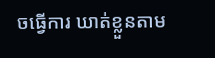ចធ្វើការ ឃាត់ខ្លួនតាម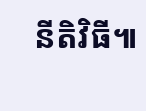នីតិវិធី៕